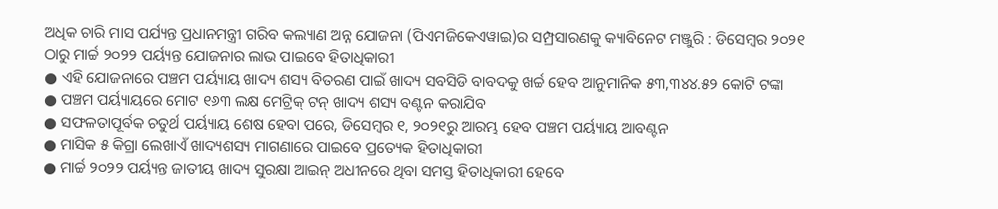ଅଧିକ ଚାରି ମାସ ପର୍ଯ୍ୟନ୍ତ ପ୍ରଧାନମନ୍ତ୍ରୀ ଗରିବ କଲ୍ୟାଣ ଅନ୍ନ ଯୋଜନା (ପିଏମଜିକେଏୱାଇ)ର ସମ୍ପ୍ରସାରଣକୁ କ୍ୟାବିନେଟ ମଞ୍ଜୁରି : ଡିସେମ୍ବର ୨୦୨୧ ଠାରୁ ମାର୍ଚ୍ଚ ୨୦୨୨ ପର୍ୟ୍ୟନ୍ତ ଯୋଜନାର ଲାଭ ପାଇବେ ହିତାଧିକାରୀ
● ଏହି ଯୋଜନାରେ ପଞ୍ଚମ ପର୍ୟ୍ୟାୟ ଖାଦ୍ୟ ଶସ୍ୟ ବିତରଣ ପାଇଁ ଖାଦ୍ୟ ସବସିଡି ବାବଦକୁ ଖର୍ଚ୍ଚ ହେବ ଆନୁମାନିକ ୫୩,୩୪୪.୫୨ କୋଟି ଟଙ୍କା
● ପଞ୍ଚମ ପର୍ୟ୍ୟାୟରେ ମୋଟ ୧୬୩ ଲକ୍ଷ ମେଟ୍ରିକ୍ ଟନ୍ ଖାଦ୍ୟ ଶସ୍ୟ ବଣ୍ଟନ କରାଯିବ
● ସଫଳତାପୂର୍ବକ ଚତୁର୍ଥ ପର୍ୟ୍ୟାୟ ଶେଷ ହେବା ପରେ, ଡିସେମ୍ବର ୧, ୨୦୨୧ରୁ ଆରମ୍ଭ ହେବ ପଞ୍ଚମ ପର୍ୟ୍ୟାୟ ଆବଣ୍ଟନ
● ମାସିକ ୫ କିଗ୍ରା ଲେଖାଏଁ ଖାଦ୍ୟଶସ୍ୟ ମାଗଣାରେ ପାଇବେ ପ୍ରତ୍ୟେକ ହିତାଧିକାରୀ
● ମାର୍ଚ୍ଚ ୨୦୨୨ ପର୍ୟ୍ୟନ୍ତ ଜାତୀୟ ଖାଦ୍ୟ ସୁରକ୍ଷା ଆଇନ୍ ଅଧୀନରେ ଥିବା ସମସ୍ତ ହିତାଧିକାରୀ ହେବେ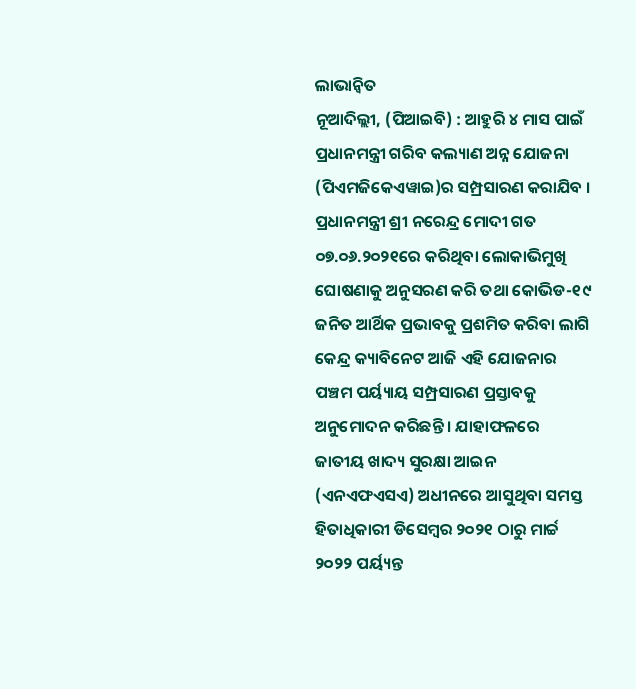ଲାଭାନ୍ୱିତ
ନୂଆଦିଲ୍ଲୀ, (ପିଆଇବି) : ଆହୁରି ୪ ମାସ ପାଇଁ ପ୍ରଧାନମନ୍ତ୍ରୀ ଗରିବ କଲ୍ୟାଣ ଅନ୍ନ ଯୋଜନା (ପିଏମଜିକେଏୱାଇ)ର ସମ୍ପ୍ରସାରଣ କରାଯିବ । ପ୍ରଧାନମନ୍ତ୍ରୀ ଶ୍ରୀ ନରେନ୍ଦ୍ର ମୋଦୀ ଗତ ୦୭.୦୬.୨୦୨୧ରେ କରିଥିବା ଲୋକାଭିମୁଖି ଘୋଷଣାକୁ ଅନୁସରଣ କରି ତଥା କୋଭିଡ-୧୯ ଜନିତ ଆର୍ଥିକ ପ୍ରଭାବକୁ ପ୍ରଶମିତ କରିବା ଲାଗି କେନ୍ଦ୍ର କ୍ୟାବିନେଟ ଆଜି ଏହି ଯୋଜନାର ପଞ୍ଚମ ପର୍ୟ୍ୟାୟ ସମ୍ପ୍ରସାରଣ ପ୍ରସ୍ତାବକୁ ଅନୁମୋଦନ କରିଛନ୍ତି । ଯାହାଫଳରେ ଜାତୀୟ ଖାଦ୍ୟ ସୁରକ୍ଷା ଆଇନ (ଏନଏଫଏସଏ) ଅଧୀନରେ ଆସୁଥିବା ସମସ୍ତ ହିତାଧିକାରୀ ଡିସେମ୍ବର ୨୦୨୧ ଠାରୁ ମାର୍ଚ୍ଚ ୨୦୨୨ ପର୍ୟ୍ୟନ୍ତ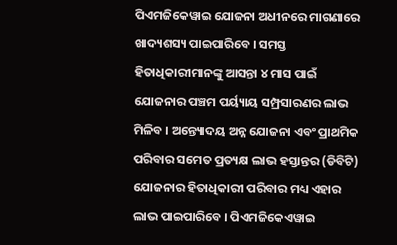ପିଏମଜିକେୱାଇ ଯୋଜନା ଅଧୀନରେ ମାଗଣାରେ ଖାଦ୍ୟଶସ୍ୟ ପାଇପାରିବେ । ସମସ୍ତ ହିତାଧିକାରୀମାନଙ୍କୁ ଆସନ୍ତା ୪ ମାସ ପାଇଁ ଯୋଜନାର ପଞ୍ଚମ ପର୍ୟ୍ୟାୟ ସମ୍ପ୍ରସାରଣର ଲାଭ ମିଳିବ । ଅନ୍ତ୍ୟୋଦୟ ଅନ୍ନ ଯୋଜନା ଏବଂ ପ୍ରାଥମିକ ପରିବାର ସମେତ ପ୍ରତ୍ୟକ୍ଷ ଲାଭ ହସ୍ତାନ୍ତର (ଡିବିଟି) ଯୋଜନାର ହିତାଧିକାରୀ ପରିବାର ମଧ୍ୟ ଏହାର ଲାଭ ପାଇପାରିବେ । ପିଏମଜିକେଏୱାଇ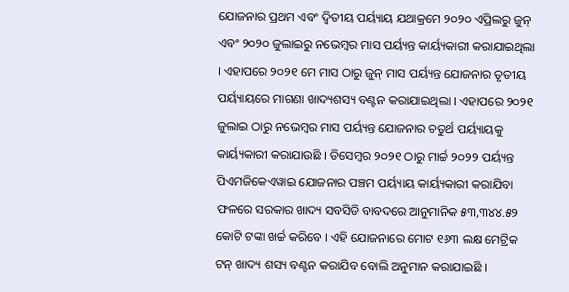ଯୋଜନାର ପ୍ରଥମ ଏବଂ ଦ୍ୱିତୀୟ ପର୍ୟ୍ୟାୟ ଯଥାକ୍ରମେ ୨୦୨୦ ଏପ୍ରିଲରୁ ଜୁନ୍ ଏବଂ ୨୦୨୦ ଜୁଲାଇରୁ ନଭେମ୍ବର ମାସ ପର୍ୟ୍ୟନ୍ତ କାର୍ୟ୍ୟକାରୀ କରାଯାଇଥିଲା । ଏହାପରେ ୨୦୨୧ ମେ ମାସ ଠାରୁ ଜୁନ୍ ମାସ ପର୍ୟ୍ୟନ୍ତ ଯୋଜନାର ତୃତୀୟ ପର୍ୟ୍ୟାୟରେ ମାଗଣା ଖାଦ୍ୟଶସ୍ୟ ବଣ୍ଟନ କରାଯାଇଥିଲା । ଏହାପରେ ୨୦୨୧ ଜୁଲାଇ ଠାରୁ ନଭେମ୍ବର ମାସ ପର୍ୟ୍ୟନ୍ତ ଯୋଜନାର ଚତୁର୍ଥ ପର୍ୟ୍ୟାୟକୁ କାର୍ୟ୍ୟକାରୀ କରାଯାଉଛି । ଡିସେମ୍ବର ୨୦୨୧ ଠାରୁ ମାର୍ଚ୍ଚ ୨୦୨୨ ପର୍ୟ୍ୟନ୍ତ ପିଏମଜିକେଏୱାଇ ଯୋଜନାର ପଞ୍ଚମ ପର୍ୟ୍ୟାୟ କାର୍ୟ୍ୟକାରୀ କରାଯିବା ଫଳରେ ସରକାର ଖାଦ୍ୟ ସବସିଡି ବାବଦରେ ଆନୁମାନିକ ୫୩,୩୪୪.୫୨ କୋଟି ଟଙ୍କା ଖର୍ଚ୍ଚ କରିବେ । ଏହି ଯୋଜନାରେ ମୋଟ ୧୬୩ ଲକ୍ଷ ମେଟ୍ରିକ ଟନ୍ ଖାଦ୍ୟ ଶସ୍ୟ ବଣ୍ଟନ କରାଯିବ ବୋଲି ଅନୁମାନ କରାଯାଇଛି ।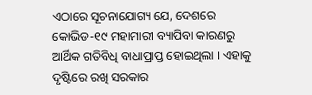ଏଠାରେ ସୂଚନାଯୋଗ୍ୟ ଯେ, ଦେଶରେ କୋଭିଡ-୧୯ ମହାମାରୀ ବ୍ୟାପିବା କାରଣରୁ ଆର୍ଥିକ ଗତିବିଧି ବାଧାପ୍ରାପ୍ତ ହୋଇଥିଲା । ଏହାକୁ ଦୃଷ୍ଟିରେ ରଖି ସରକାର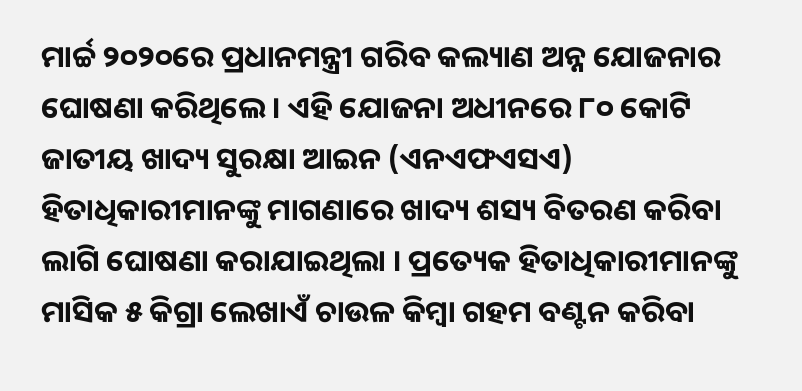ମାର୍ଚ୍ଚ ୨୦୨୦ରେ ପ୍ରଧାନମନ୍ତ୍ରୀ ଗରିବ କଲ୍ୟାଣ ଅନ୍ନ ଯୋଜନାର ଘୋଷଣା କରିଥିଲେ । ଏହି ଯୋଜନା ଅଧୀନରେ ୮୦ କୋଟି ଜାତୀୟ ଖାଦ୍ୟ ସୁରକ୍ଷା ଆଇନ (ଏନଏଫଏସଏ) ହିତାଧିକାରୀମାନଙ୍କୁ ମାଗଣାରେ ଖାଦ୍ୟ ଶସ୍ୟ ବିତରଣ କରିବା ଲାଗି ଘୋଷଣା କରାଯାଇଥିଲା । ପ୍ରତ୍ୟେକ ହିତାଧିକାରୀମାନଙ୍କୁ ମାସିକ ୫ କିଗ୍ରା ଲେଖାଏଁ ଚାଉଳ କିମ୍ବା ଗହମ ବଣ୍ଟନ କରିବା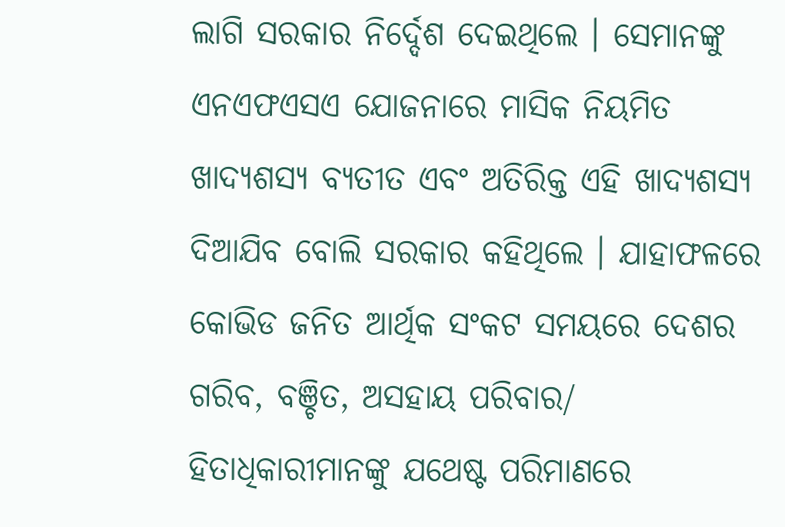ଲାଗି ସରକାର ନିର୍ଦ୍ଦେଶ ଦେଇଥିଲେ । ସେମାନଙ୍କୁ ଏନଏଫଏସଏ ଯୋଜନାରେ ମାସିକ ନିୟମିତ ଖାଦ୍ୟଶସ୍ୟ ବ୍ୟତୀତ ଏବଂ ଅତିରିକ୍ତ ଏହି ଖାଦ୍ୟଶସ୍ୟ ଦିଆଯିବ ବୋଲି ସରକାର କହିଥିଲେ । ଯାହାଫଳରେ କୋଭିଡ ଜନିତ ଆର୍ଥିକ ସଂକଟ ସମୟରେ ଦେଶର ଗରିବ, ବଞ୍ଚିତ, ଅସହାୟ ପରିବାର/ ହିତାଧିକାରୀମାନଙ୍କୁ ଯଥେଷ୍ଟ ପରିମାଣରେ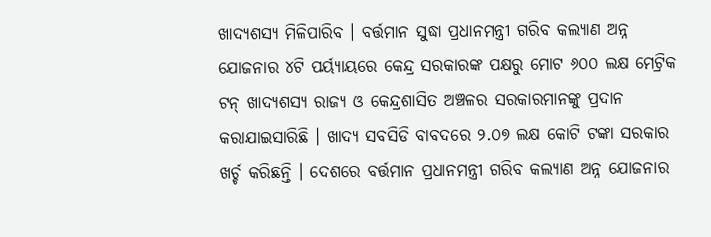ଖାଦ୍ୟଶସ୍ୟ ମିଳିପାରିବ । ବର୍ତ୍ତମାନ ସୁଦ୍ଧା ପ୍ରଧାନମନ୍ତ୍ରୀ ଗରିବ କଲ୍ୟାଣ ଅନ୍ନ ଯୋଜନାର ୪ଟି ପର୍ୟ୍ୟାୟରେ କେନ୍ଦ୍ର ସରକାରଙ୍କ ପକ୍ଷରୁ ମୋଟ ୬୦୦ ଲକ୍ଷ ମେଟ୍ରିକ ଟନ୍ ଖାଦ୍ୟଶସ୍ୟ ରାଜ୍ୟ ଓ କେନ୍ଦ୍ରଶାସିତ ଅଞ୍ଚଳର ସରକାରମାନଙ୍କୁ ପ୍ରଦାନ କରାଯାଇସାରିଛି । ଖାଦ୍ୟ ସବସିଡି ବାବଦରେ ୨.୦୭ ଲକ୍ଷ କୋଟି ଟଙ୍କା ସରକାର ଖର୍ଚ୍ଚ କରିଛନ୍ତି । ଦେଶରେ ବର୍ତ୍ତମାନ ପ୍ରଧାନମନ୍ତ୍ରୀ ଗରିବ କଲ୍ୟାଣ ଅନ୍ନ ଯୋଜନାର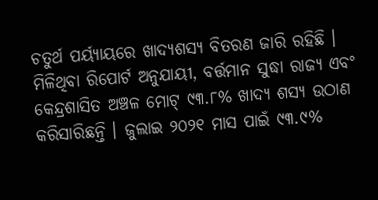ଚତୁର୍ଥ ପର୍ୟ୍ୟାୟରେ ଖାଦ୍ୟଶସ୍ୟ ବିତରଣ ଜାରି ରହିଛି । ମିଳିଥିବା ରିପୋର୍ଟ ଅନୁଯାୟୀ, ବର୍ତ୍ତମାନ ସୁଦ୍ଧା ରାଜ୍ୟ ଏବଂ କେନ୍ଦ୍ରଶାସିତ ଅଞ୍ଚଳ ମୋଟ୍ ୯୩.୮% ଖାଦ୍ୟ ଶସ୍ୟ ଉଠାଣ କରିସାରିଛନ୍ତି । ଜୁଲାଇ ୨୦୨୧ ମାସ ପାଇଁ ୯୩.୯%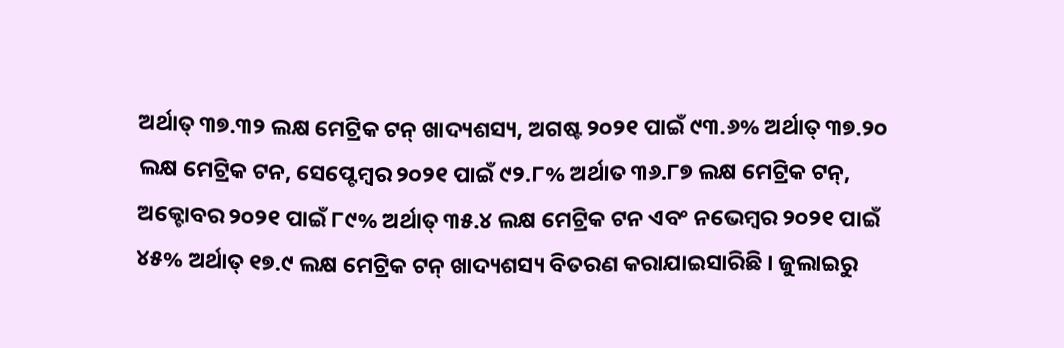ଅର୍ଥାତ୍ ୩୭.୩୨ ଲକ୍ଷ ମେଟ୍ରିକ ଟନ୍ ଖାଦ୍ୟଶସ୍ୟ, ଅଗଷ୍ଟ ୨୦୨୧ ପାଇଁ ୯୩.୬% ଅର୍ଥାତ୍ ୩୭.୨୦ ଲକ୍ଷ ମେଟ୍ରିକ ଟନ, ସେପ୍ଟେମ୍ବର ୨୦୨୧ ପାଇଁ ୯୨.୮% ଅର୍ଥାତ ୩୬.୮୭ ଲକ୍ଷ ମେଟ୍ରିକ ଟନ୍, ଅକ୍ଟୋବର ୨୦୨୧ ପାଇଁ ୮୯% ଅର୍ଥାତ୍ ୩୫.୪ ଲକ୍ଷ ମେଟ୍ରିକ ଟନ ଏବଂ ନଭେମ୍ବର ୨୦୨୧ ପାଇଁ ୪୫% ଅର୍ଥାତ୍ ୧୭.୯ ଲକ୍ଷ ମେଟ୍ରିକ ଟନ୍ ଖାଦ୍ୟଶସ୍ୟ ବିତରଣ କରାଯାଇସାରିଛି । ଜୁଲାଇରୁ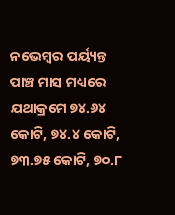ନଭେମ୍ବର ପର୍ୟ୍ୟନ୍ତ ପାଞ୍ଚ ମାସ ମଧ୍ୟରେ ଯଥାକ୍ରମେ ୭୪.୬୪ କୋଟି, ୭୪.୪ କୋଟି, ୭୩.୭୫ କୋଟି, ୭୦.୮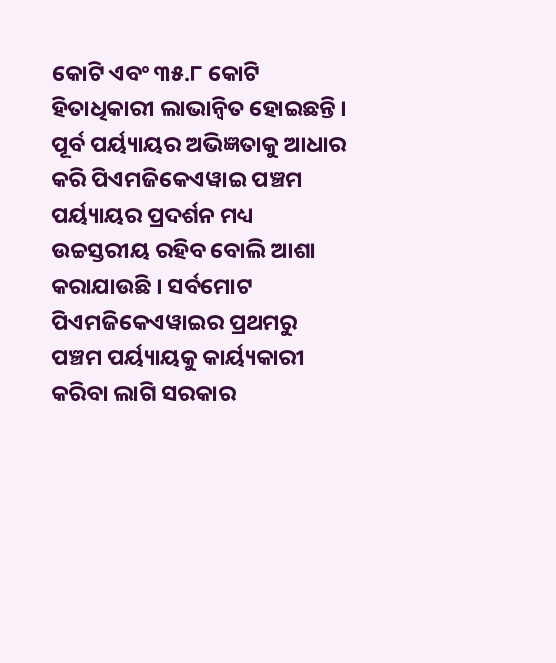କୋଟି ଏବଂ ୩୫.୮ କୋଟି ହିତାଧିକାରୀ ଲାଭାନ୍ୱିତ ହୋଇଛନ୍ତି । ପୂର୍ବ ପର୍ୟ୍ୟାୟର ଅଭିଜ୍ଞତାକୁ ଆଧାର କରି ପିଏମଜିକେଏୱାଇ ପଞ୍ଚମ ପର୍ୟ୍ୟାୟର ପ୍ରଦର୍ଶନ ମଧ୍ୟ ଉଚ୍ଚସ୍ତରୀୟ ରହିବ ବୋଲି ଆଶା କରାଯାଉଛି । ସର୍ବମୋଟ ପିଏମଜିକେଏୱାଇର ପ୍ରଥମରୁ ପଞ୍ଚମ ପର୍ୟ୍ୟାୟକୁ କାର୍ୟ୍ୟକାରୀ କରିବା ଲାଗି ସରକାର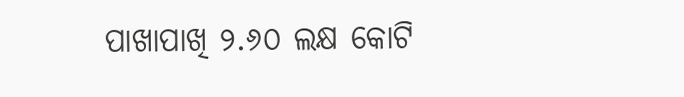ପାଖାପାଖି ୨.୬୦ ଲକ୍ଷ କୋଟି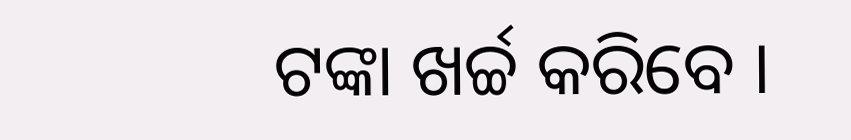ଟଙ୍କା ଖର୍ଚ୍ଚ କରିବେ ।